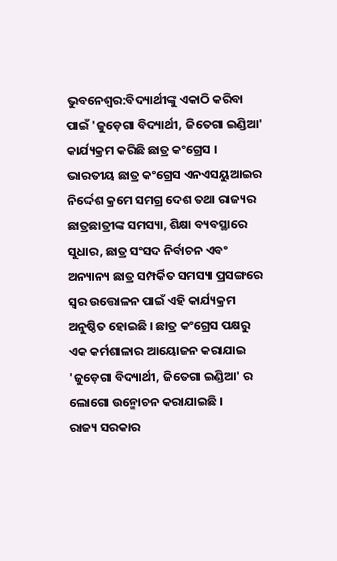ଭୁବନେଶ୍ବର:ବିଦ୍ୟାର୍ଥୀଙ୍କୁ ଏକାଠି କରିବା ପାଇଁ 'ଜୁଡ଼େଗା ବିଦ୍ୟାର୍ଥୀ, ଜିତେଗା ଇଣ୍ଡିଆ' କାର୍ଯ୍ୟକ୍ରମ କରିଛି ଛାତ୍ର କଂଗ୍ରେସ । ଭାରତୀୟ ଛାତ୍ର କଂଗ୍ରେସ ଏନଏସୟୁଆଇର ନିର୍ଦ୍ଦେଶ କ୍ରମେ ସମଗ୍ର ଦେଶ ତଥା ରାଜ୍ୟର ଛାତ୍ରଛାତ୍ରୀଙ୍କ ସମସ୍ୟା, ଶିକ୍ଷା ବ୍ୟବସ୍ଥାରେ ସୁଧାର, ଛାତ୍ର ସଂସଦ ନିର୍ବାଚନ ଏବଂ ଅନ୍ୟାନ୍ୟ ଛାତ୍ର ସମ୍ପର୍କିତ ସମସ୍ୟା ପ୍ରସଙ୍ଗରେ ସ୍ଵର ଉତ୍ତୋଳନ ପାଇଁ ଏହି କାର୍ଯ୍ୟକ୍ରମ ଅନୁଷ୍ଠିତ ହୋଇଛି । ଛାତ୍ର କଂଗ୍ରେସ ପକ୍ଷରୁ ଏକ କର୍ମଶାଳାର ଆୟୋଜନ କରାଯାଇ 'ଜୁଡ଼େଗା ବିଦ୍ୟାର୍ଥୀ, ଜିତେଗା ଇଣ୍ଡିଆ' ର ଲୋଗୋ ଉନ୍ମୋଚନ କରାଯାଇଛି ।
ରାଜ୍ୟ ସରକାର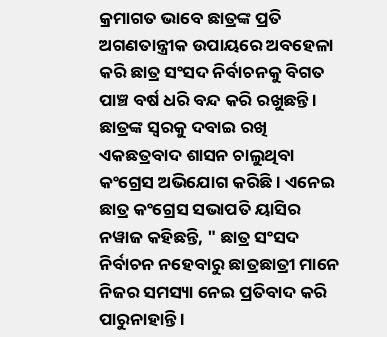କ୍ରମାଗତ ଭାବେ ଛାତ୍ରଙ୍କ ପ୍ରତି ଅଗଣତାନ୍ତ୍ରୀକ ଉପାୟରେ ଅବହେଳା କରି ଛାତ୍ର ସଂସଦ ନିର୍ବାଚନକୁ ବିଗତ ପାଞ୍ଚ ବର୍ଷ ଧରି ବନ୍ଦ କରି ରଖୁଛନ୍ତି । ଛାତ୍ରଙ୍କ ସ୍ୱରକୁ ଦବାଇ ରଖି ଏକଛତ୍ରବାଦ ଶାସନ ଚାଲୁଥିବା କଂଗ୍ରେସ ଅଭିଯୋଗ କରିଛି । ଏନେଇ ଛାତ୍ର କଂଗ୍ରେସ ସଭାପତି ୟାସିର ନୱାଜ କହିଛନ୍ତି, " ଛାତ୍ର ସଂସଦ ନିର୍ବାଚନ ନହେବାରୁ ଛାତ୍ରଛାତ୍ରୀ ମାନେ ନିଜର ସମସ୍ୟା ନେଇ ପ୍ରତିବାଦ କରି ପାରୁନାହାନ୍ତି ।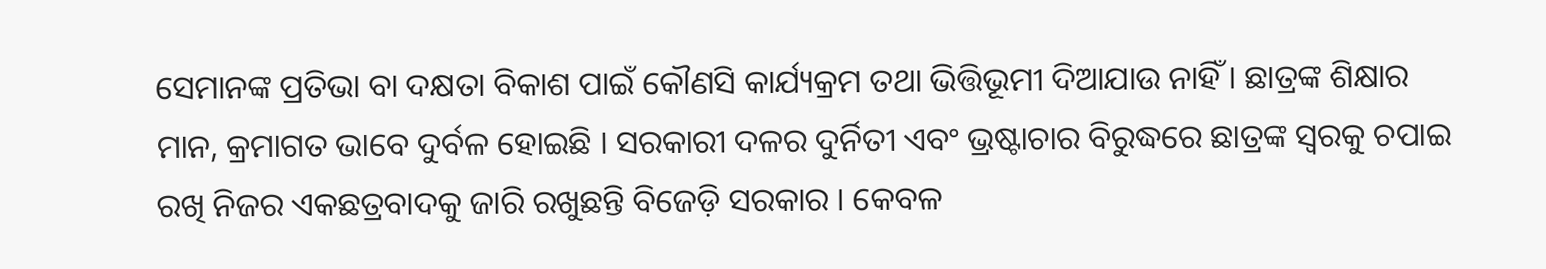ସେମାନଙ୍କ ପ୍ରତିଭା ବା ଦକ୍ଷତା ବିକାଶ ପାଇଁ କୌଣସି କାର୍ଯ୍ୟକ୍ରମ ତଥା ଭିତ୍ତିଭୂମୀ ଦିଆଯାଉ ନାହିଁ । ଛାତ୍ରଙ୍କ ଶିକ୍ଷାର ମାନ, କ୍ରମାଗତ ଭାବେ ଦୁର୍ବଳ ହୋଇଛି । ସରକାରୀ ଦଳର ଦୁର୍ନିତୀ ଏବଂ ଭ୍ରଷ୍ଟାଚାର ବିରୁଦ୍ଧରେ ଛାତ୍ରଙ୍କ ସ୍ୱରକୁ ଚପାଇ ରଖି ନିଜର ଏକଛତ୍ରବାଦକୁ ଜାରି ରଖୁଛନ୍ତି ବିଜେଡ଼ି ସରକାର । କେବଳ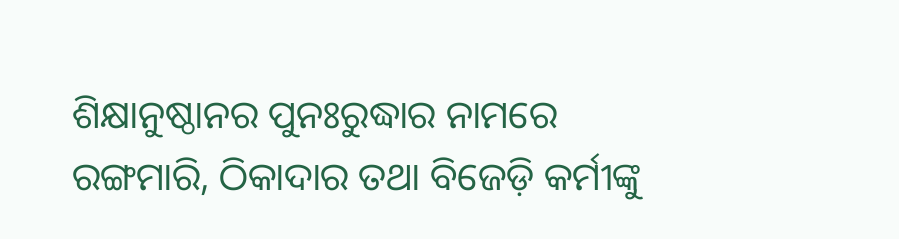ଶିକ୍ଷାନୁଷ୍ଠାନର ପୁନଃରୁଦ୍ଧାର ନାମରେ ରଙ୍ଗମାରି, ଠିକାଦାର ତଥା ବିଜେଡ଼ି କର୍ମୀଙ୍କୁ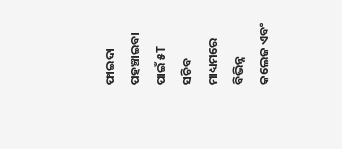ଫାଇଦା ପହଞ୍ଚାଇବା ପାଇଁ ୫T ସଚିବ ମାଧ୍ୟମରେ ବିଭିନ୍ନ କଲେଜ ଏବଂ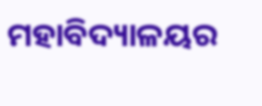ମହାବିଦ୍ୟାଳୟର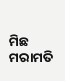ମିଛ ମରାମତି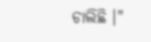ଚାଲିଛି ।"